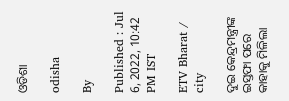ଓଡିଶା

odisha

By

Published : Jul 6, 2022, 10:42 PM IST

ETV Bharat / city

ଦୁଇ କେନ୍ଦ୍ରମନ୍ତ୍ରୀଙ୍କ ଇସ୍ତଫା ପରେ କାହାକୁ ମିଳିଲା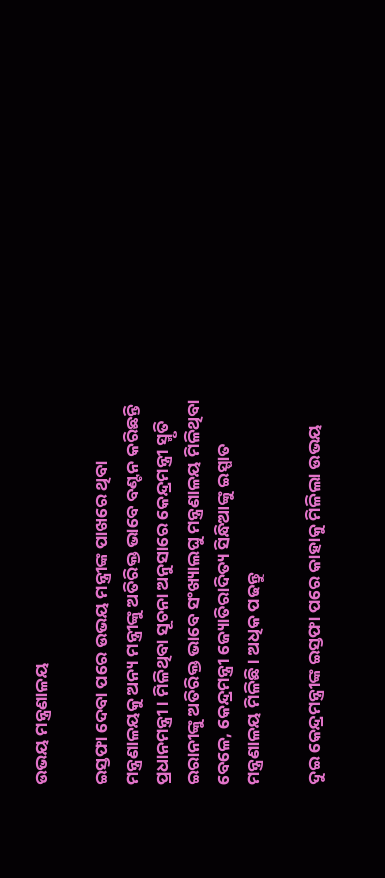ଉଭୟ ମନ୍ତ୍ରଣାଳୟ

ଇସ୍ତଫା ଦେବା ପରେ ଉଭୟ ମନ୍ତ୍ରୀଙ୍କ ପାଖରେ ଥିବା ମନ୍ତ୍ରଣାଳୟକୁ ଅନ୍ୟ ମନ୍ତ୍ରୀଙ୍କୁ ଅତିରିକ୍ତ ଭାବେ ବଣ୍ଟନ କରିଛନ୍ତି ପ୍ରଧାନମନ୍ତ୍ରୀ । ମିଳିଥିବା ସୂଚନା ଅନୁସାରେ କେନ୍ଦ୍ରମନ୍ତ୍ରୀ ସ୍ମୃତି ଇରାନୀଙ୍କୁ ଅତିରିକ୍ତ ଭାବେ ସଂଖ୍ୟାଲଘୁ ମନ୍ତ୍ରଣାଳୟ ମିଳିଥିବା ବେଳେ, କେନ୍ଦ୍ରମନ୍ତ୍ରୀ ଜ୍ୟୋତିରାଦିତ୍ୟ ସିନ୍ଧିଆଙ୍କୁ ଇସ୍ପାତ ମନ୍ତ୍ରଣାଳୟ ମିଳିଛି । ଅଧିକ ପଢନ୍ତୁ

ଦୁଇ କେନ୍ଦ୍ରମନ୍ତ୍ରୀଙ୍କ ଇସ୍ତଫା ପରେ କାହାକୁ ମିଳିଲା ଉଭୟ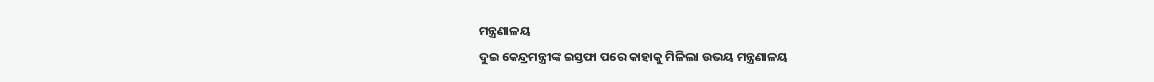ମନ୍ତ୍ରଣାଳୟ
ଦୁଇ କେନ୍ଦ୍ରମନ୍ତ୍ରୀଙ୍କ ଇସ୍ତଫା ପରେ କାହାକୁ ମିଳିଲା ଉଭୟ ମନ୍ତ୍ରଣାଳୟ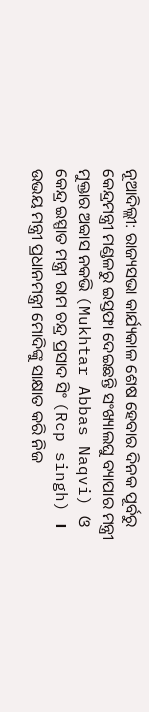ନୂଆଦିଲ୍ଲୀ: ରାଜ୍ୟସଭା କାର୍ଯ୍ୟକାଳ ଶେଷ ହେବାର ଦିନକ ପୂର୍ବରୁ କେନ୍ଦ୍ରମନ୍ତ୍ରୀ ମଣ୍ଡଳରୁ ଇସ୍ତଫା ଦେଇଛନ୍ତି ସଂଖ୍ୟାଲଘୁ ବ୍ୟାପାର ମନ୍ତ୍ରୀ ମୁକ୍ତାର ଅବ୍ବାସ ନକଭି (Mukhtar Abbas Naqvi) ଓ କେନ୍ଦ୍ର ଇସ୍ପାତ ମନ୍ତ୍ରୀ ରାମ ଚନ୍ଦ୍ର ପ୍ରସାଦ ସିଂ (Rcp singh) । ଉଭୟ ମନ୍ତ୍ରୀ ପ୍ରଧାନମନ୍ତ୍ରୀ ମୋଦିଙ୍କୁ ସାକ୍ଷାତ କରି ନିଜ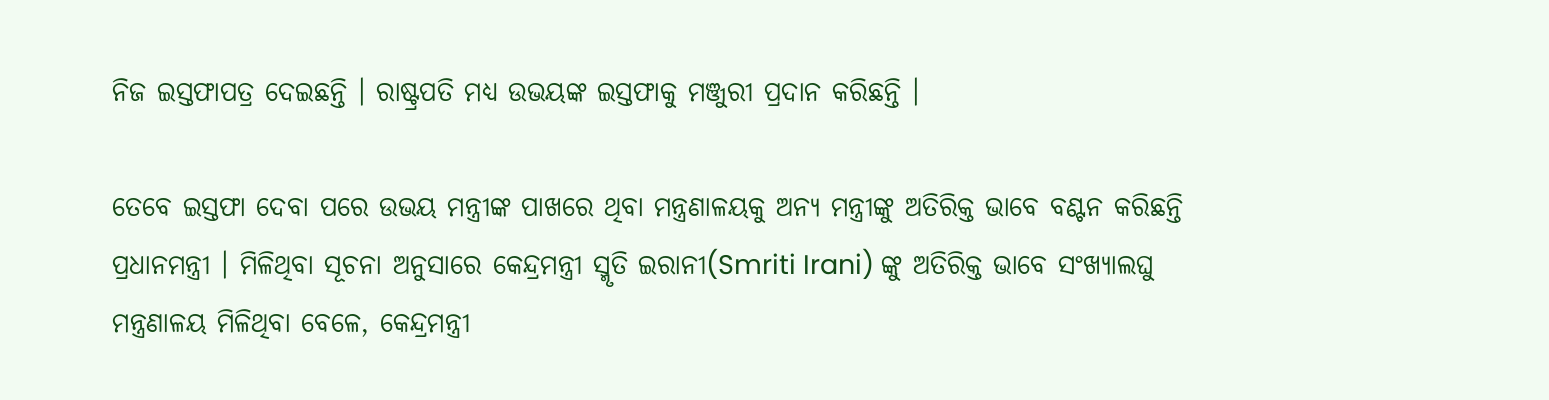ନିଜ ଇସ୍ତଫାପତ୍ର ଦେଇଛନ୍ତି । ରାଷ୍ଟ୍ରପତି ମଧ୍ୟ ଉଭୟଙ୍କ ଇସ୍ତଫାକୁ ମଞ୍ଜୁରୀ ପ୍ରଦାନ କରିଛନ୍ତି ।

ତେବେ ଇସ୍ତଫା ଦେବା ପରେ ଉଭୟ ମନ୍ତ୍ରୀଙ୍କ ପାଖରେ ଥିବା ମନ୍ତ୍ରଣାଳୟକୁ ଅନ୍ୟ ମନ୍ତ୍ରୀଙ୍କୁ ଅତିରିକ୍ତ ଭାବେ ବଣ୍ଟନ କରିଛନ୍ତି ପ୍ରଧାନମନ୍ତ୍ରୀ । ମିଳିଥିବା ସୂଚନା ଅନୁସାରେ କେନ୍ଦ୍ରମନ୍ତ୍ରୀ ସ୍ମୃତି ଇରାନୀ(Smriti Irani) ଙ୍କୁ ଅତିରିକ୍ତ ଭାବେ ସଂଖ୍ୟାଲଘୁ ମନ୍ତ୍ରଣାଳୟ ମିଳିଥିବା ବେଳେ, କେନ୍ଦ୍ରମନ୍ତ୍ରୀ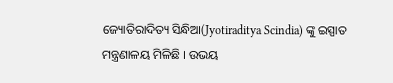ଜ୍ୟୋତିରାଦିତ୍ୟ ସିନ୍ଧିଆ(Jyotiraditya Scindia) ଙ୍କୁ ଇସ୍ପାତ ମନ୍ତ୍ରଣାଳୟ ମିଳିଛି । ଉଭୟ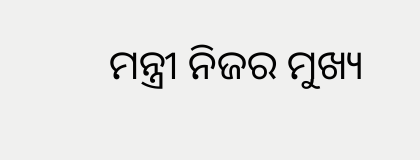ମନ୍ତ୍ରୀ ନିଜର ମୁଖ୍ୟ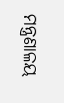ମନ୍ତ୍ରଣାଳୟ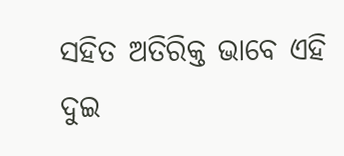ସହିତ ଅତିରିକ୍ତ ଭାବେ ଏହି ଦୁଇ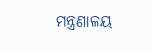ମନ୍ତ୍ରଣାଳୟ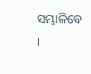ସମ୍ଭାଳିବେ ।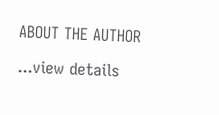ABOUT THE AUTHOR

...view details